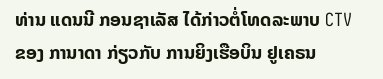ທ່ານ ແດນນີ ກອນຊາເລັສ ໄດ້ກ່າວຕໍ່ໂທດລະພາບ CTV ຂອງ ການາດາ ກ່ຽວກັບ ການຍິງເຮືອບິນ ຢູເຄຣນ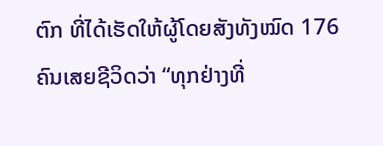ຕົກ ທີ່ໄດ້ເຮັດໃຫ້ຜູ້ໂດຍສັງທັງໝົດ 176 ຄົນເສຍຊີວິດວ່າ “ທຸກຢ່າງທີ່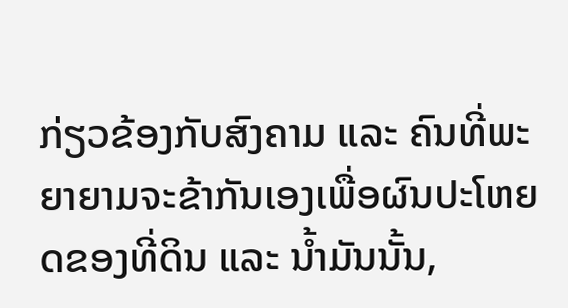ກ່ຽວຂ້ອງກັບສົງຄາມ ແລະ ຄົນທີ່ພະຍາຍາມຈະຂ້າກັນເອງເພື່ອຜົນປະໂຫຍດຂອງທີ່ດິນ ແລະ ນ້ຳມັນນັ້ນ,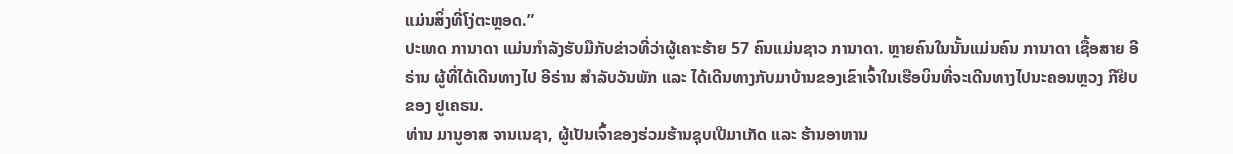ແມ່ນສິ່ງທີ່ໂງ່ຕະຫຼອດ.”
ປະເທດ ການາດາ ແມ່ນກຳລັງຮັບມືກັບຂ່າວທີ່ວ່າຜູ້ເຄາະຮ້າຍ 57 ຄົນແມ່ນຊາວ ການາດາ. ຫຼາຍຄົນໃນນັ້ນແມ່ນຄົນ ການາດາ ເຊື້ອສາຍ ອີຣ່ານ ຜູ້ທີ່ໄດ້ເດີນທາງໄປ ອີຣ່ານ ສຳລັບວັນພັກ ແລະ ໄດ້ເດີນທາງກັບມາບ້ານຂອງເຂົາເຈົ້າໃນເຮືອບິນທີ່ຈະເດີນທາງໄປນະຄອນຫຼວງ ກີຢິບ ຂອງ ຢູເຄຣນ.
ທ່ານ ມານູອາສ ຈານເນຊາ, ຜູ້ເປັນເຈົ້າຂອງຮ່ວມຮ້ານຊຸບເປີມາເກັດ ແລະ ຮ້ານອາຫານ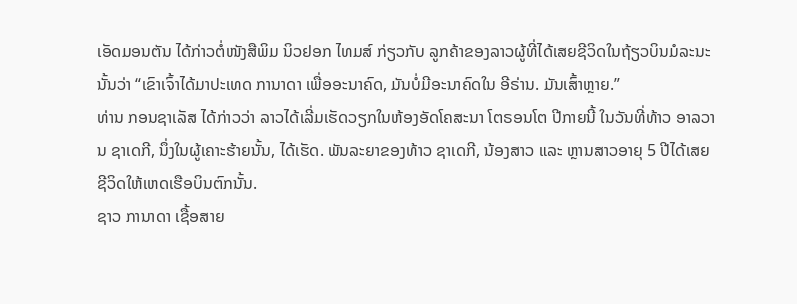ເອັດມອນຕັນ ໄດ້ກ່າວຕໍ່ໜັງສືພິມ ນິວຢອກ ໄທມສ໌ ກ່ຽວກັບ ລູກຄ້າຂອງລາວຜູ້ທີ່ໄດ້ເສຍຊີວິດໃນຖ້ຽວບິນມໍລະນະນັ້ນວ່າ “ເຂົາເຈົ້າໄດ້ມາປະເທດ ການາດາ ເພື່ອອະນາຄົດ, ມັນບໍ່ມີອະນາຄົດໃນ ອີຣ່ານ. ມັນເສົ້າຫຼາຍ.”
ທ່ານ ກອນຊາເລັສ ໄດ້ກ່າວວ່າ ລາວໄດ້ເລີ່ມເຮັດວຽກໃນຫ້ອງອັດໂຄສະນາ ໂຕຣອນໂຕ ປີກາຍນີ້ ໃນວັນທີ່ທ້າວ ອາລວານ ຊາເດກີ, ນຶ່ງໃນຜູ້ເຄາະຮ້າຍນັ້ນ, ໄດ້ເຮັດ. ພັນລະຍາຂອງທ້າວ ຊາເດກີ, ນ້ອງສາວ ແລະ ຫຼານສາວອາຍຸ 5 ປີໄດ້ເສຍຊີວິດໃຫ້ເຫດເຮືອບິນຕົກນັ້ນ.
ຊາວ ການາດາ ເຊື້ອສາຍ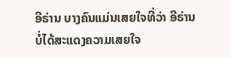ອີຣ່ານ ບາງຄົນແມ່ນເສຍໃຈທີ່ວ່າ ອີຣ່ານ ບໍ່ໄດ້ສະແດງຄວາມເສຍໃຈ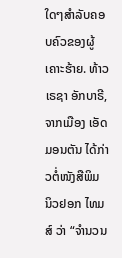ໃດໆສຳລັບຄອບຄົວຂອງຜູ້ເຄາະຮ້າຍ. ທ້າວ ເຣຊາ ອັກບາຣີ, ຈາກເມືອງ ເອັດມອນຕັນ ໄດ້ກ່າວຕໍ່ໜັງສືພິມ ນິວຢອກ ໄທມສ໌ ວ່າ “ຈຳນວນ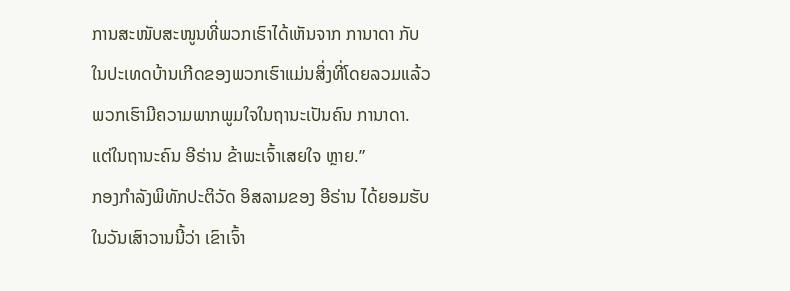ການສະໜັບສະໜູນທີ່ພວກເຮົາໄດ້ເຫັນຈາກ ການາດາ ກັບ ໃນປະເທດບ້ານເກີດຂອງພວກເຮົາແມ່ນສິ່ງທີ່ໂດຍລວມແລ້ວ ພວກເຮົາມີຄວາມພາກພູມໃຈໃນຖານະເປັນຄົນ ການາດາ. ແຕ່ໃນຖານະຄົນ ອີຣ່ານ ຂ້າພະເຈົ້າເສຍໃຈ ຫຼາຍ.”
ກອງກຳລັງພິທັກປະຕິວັດ ອິສລາມຂອງ ອີຣ່ານ ໄດ້ຍອມຮັບໃນວັນເສົາວານນີ້ວ່າ ເຂົາເຈົ້າ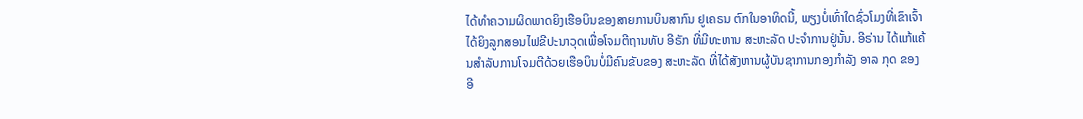ໄດ້ທຳຄວາມຜິດພາດຍິງເຮືອບິນຂອງສາຍການບິນສາກົນ ຢູເຄຣນ ຕົກໃນອາທິດນີ້, ພຽງບໍ່ເທົ່າໃດຊົ່ວໂມງທີ່ເຂົາເຈົ້າໄດ້ຍິງລູກສອນໄຟຂີປະນາວຸດເພື່ອໂຈມຕີຖານທັບ ອີຣັກ ທີ່ມີທະຫານ ສະຫະລັດ ປະຈຳການຢູ່ນັ້ນ. ອີຣ່ານ ໄດ້ແກ້ແຄ້ນສຳລັບການໂຈມຕີດ້ວຍເຮືອບິນບໍ່ມີຄົນຂັບຂອງ ສະຫະລັດ ທີ່ໄດ້ສັງຫານຜູ້ບັນຊາການກອງກຳລັງ ອາລ ກຸດ ຂອງ ອີ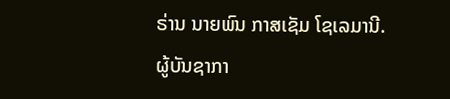ຣ່ານ ນາຍພົນ ກາສເຊັມ ໂຊເລມານີ.
ຜູ້ບັນຊາກາ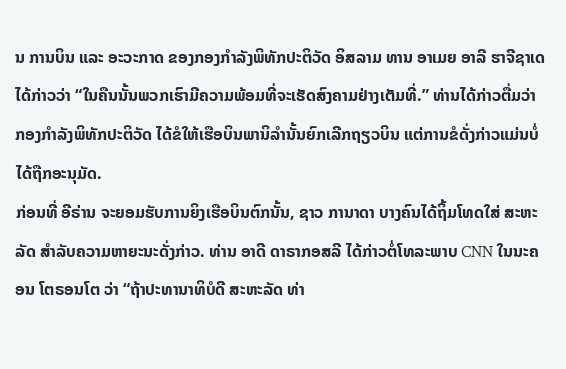ນ ການບິນ ແລະ ອະວະກາດ ຂອງກອງກຳລັງພິທັກປະຕິວັດ ອິສລາມ ທານ ອາເມຍ ອາລີ ຮາຈີຊາເດ ໄດ້ກ່າວວ່າ “ໃນຄືນນັ້ນພວກເຮົາມີຄວາມພ້ອມທີ່ຈະເຮັດສົງຄາມຢ່າງເຕັມທີ່.” ທ່ານໄດ້ກ່າວຕື່ມວ່າ ກອງກຳລັງພິທັກປະຕິວັດ ໄດ້ຂໍໃຫ້ເຮືອບິນພານິລຳນັ້ນຍົກເລີກຖຽວບິນ ແຕ່ການຂໍດັ່ງກ່າວແມ່ນບໍ່ໄດ້ຖືກອະນຸມັດ.
ກ່ອນທີ່ ອີຣ່ານ ຈະຍອມຮັບການຍິງເຮືອບິນຕົກນັ້ນ, ຊາວ ການາດາ ບາງຄົນໄດ້ຖິ້ມໂທດໃສ່ ສະຫະລັດ ສຳລັບຄວາມຫາຍະນະດັ່ງກ່າວ. ທ່ານ ອາດີ ດາຣາກອສລີ ໄດ້ກ່າວຕໍ່ໂທລະພາບ CNN ໃນນະຄອນ ໂຕຣອນໂຕ ວ່າ “ຖ້າປະທານາທິບໍດີ ສະຫະລັດ ທ່າ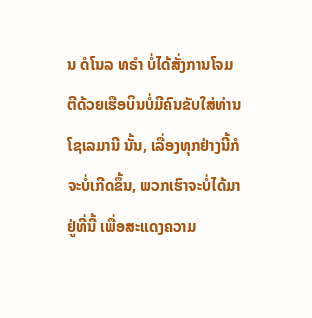ນ ດໍໂນລ ທຣຳ ບໍ່ໄດ້ສັ່ງການໂຈມຕີດ້ວຍເຮືອບິນບໍ່ມີຄົນຂັບໃສ່ທ່ານ ໂຊເລມານີ ນັ້ນ, ເລື່ອງທຸກຢ່າງນີ້ກໍຈະບໍ່ເກີດຂຶ້ນ, ພວກເຮົາຈະບໍ່ໄດ້ມາຢູ່ທີ່ນີ້ ເພື່ອສະແດງຄວາມ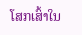ໂສກເສົ້າໃນ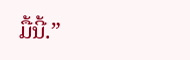ມື້ນີ້.”